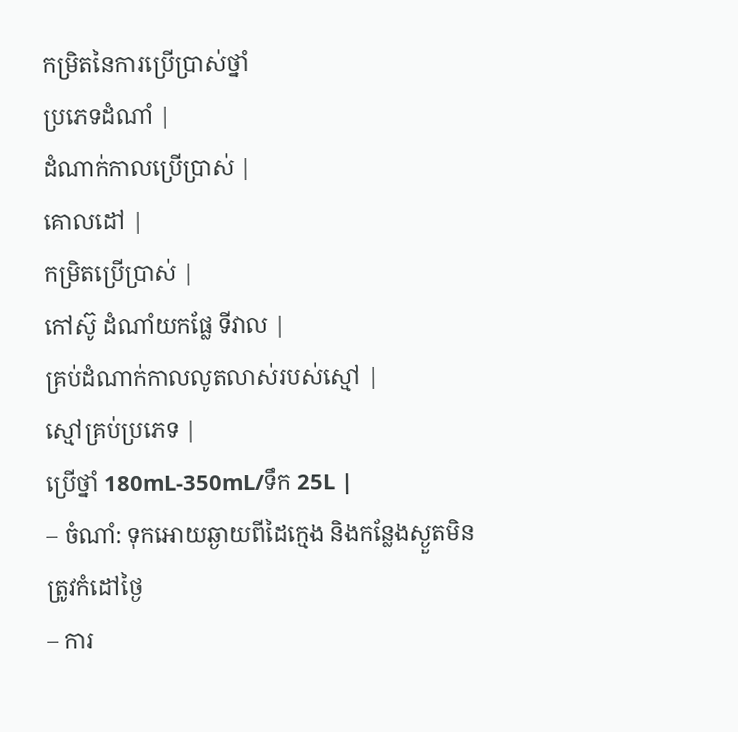កម្រិតនៃការប្រើប្រាស់ថ្នាំ
ប្រភេទដំណាំ |
ដំណាក់កាលប្រើប្រាស់ |
គោលដៅ |
កម្រិតប្រើប្រាស់ |
កៅស៊ូ ដំណាំយកផ្លែ ទីវាល |
គ្រប់ដំណាក់កាលលូតលាស់របស់ស្មៅ |
ស្មៅគ្រប់ប្រភេទ |
ប្រើថ្នាំ 180mL-350mL/ទឹក 25L |
– ចំណាំ: ទុកអោយឆ្ងាយពីដៃក្មេង និងកន្លែងស្ងួតមិនត្រូវកំដៅថ្ងៃ
– ការ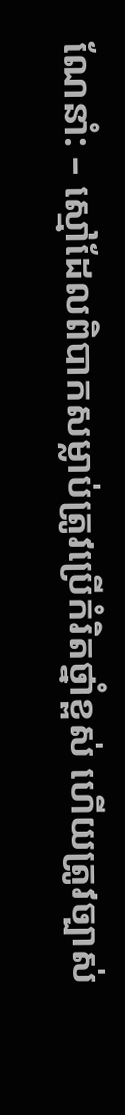ណែនាំ: – ស្មៅដែលពិបាកសម្លាប់ត្រូវប្រើកំរិតថ្នាំខ្ពស់ ហើយត្រូវច្បាស់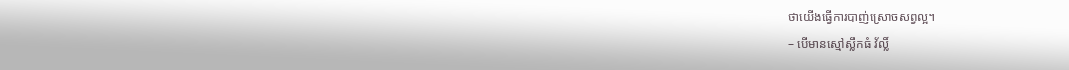ថាយើងធ្វើការបាញ់ស្រោចសព្វល្អ។
– បើមានស្មៅស្លឹកធំ វ័ល្លិ៍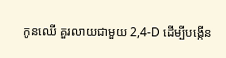កូនឈើ គួរលាយជាមួយ 2,4-D ដើម្បីបង្កើន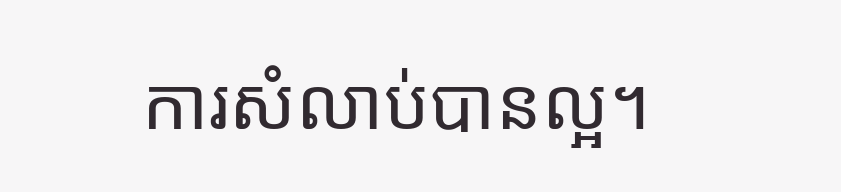ការសំលាប់បានល្អ។